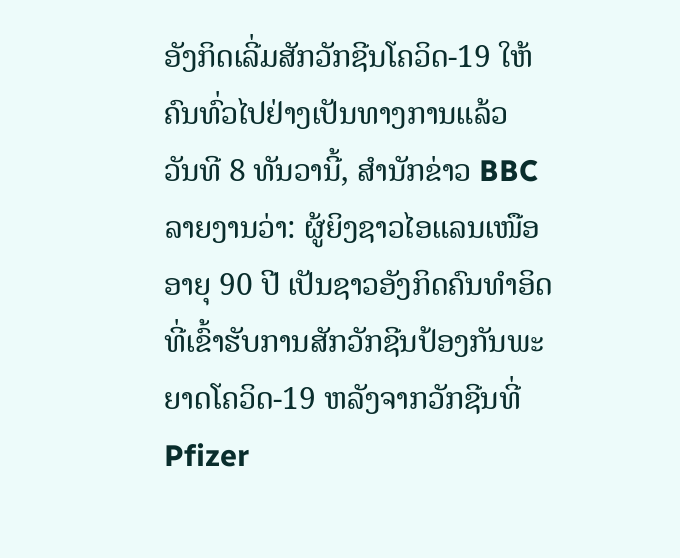ອັງກິດເລີ່ມສັກວັກຊີນໂຄວິດ-19 ໃຫ້ຄົນທົ່ວໄປຢ່າງເປັນທາງການແລ້ວ
ວັນທີ 8 ທັນວານີ້, ສຳນັກຂ່າວ BBC ລາຍງານວ່າ: ຜູ້ຍິງຊາວໄອແລນເໜືອ ອາຍຸ 90 ປີ ເປັນຊາວອັງກິດຄົນທຳອິດທີ່ເຂົ້າຮັບການສັກວັກຊີນປ້ອງກັນພະຍາດໂຄວິດ-19 ຫລັງຈາກວັກຊີນທີ່ Pfizer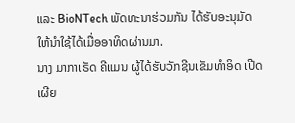ແລະ BioNTech ພັດທະນາຮ່ວມກັນ ໄດ້ຮັບອະນຸມັດໃຫ້ນຳໃຊ້ໄດ້ເມື່ອອາທິດຜ່ານມາ.
ນາງ ມາກາເຣັດ ຄີແມນ ຜູ້ໄດ້ຮັບວັກຊີນເຂັມທຳອິດ ເປີດເຜີຍ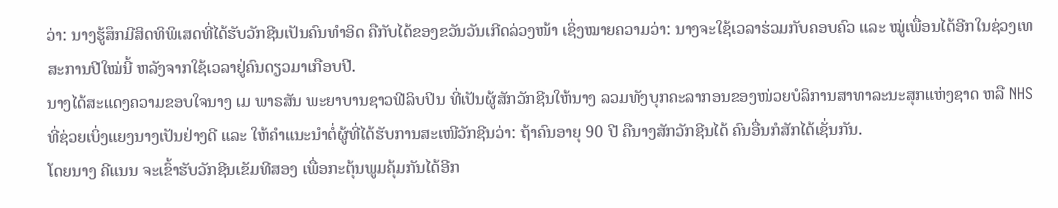ວ່າ: ນາງຮູ້ສຶກມີສິດທິພິເສດທີ່ໄດ້ຮັບວັກຊີນເປັນຄົນທຳອິດ ຄືກັບໄດ້ຂອງຂວັນວັນເກີດລ່ວງໜ້າ ເຊິ່ງໝາຍຄວາມວ່າ: ນາງຈະໃຊ້ເວລາຮ່ວມກັບຄອບຄົວ ແລະ ໝູ່ເພື່ອນໄດ້ອີກໃນຊ່ວງເທສະການປີໃໝ່ນີ້ ຫລັງຈາກໃຊ້ເວລາຢູ່ຄົນດຽວມາເກືອບປີ.
ນາງໄດ້ສະແດງຄວາມຂອບໃຈນາງ ເມ ພາຣສັນ ພະຍາບານຊາວຟີລິບປິນ ທີ່ເປັນຜູ້ສັກວັກຊີນໃຫ້ນາງ ລວມທັງບຸກຄະລາກອນຂອງໜ່ວຍບໍລິການສາທາລະນະສຸກແຫ່ງຊາດ ຫລື NHS ທີ່ຊ່ວຍເບິ່ງແຍງນາງເປັນຢ່າງດີ ແລະ ໃຫ້ຄຳແນະນຳຕໍ່ຜູ້ທີ່ໄດ້ຮັບການສະເໜີວັກຊີນວ່າ: ຖ້າຄົນອາຍຸ 90 ປີ ຄືນາງສັກວັກຊີນໄດ້ ຄົນອື່ນກໍສັກໄດ້ເຊັ່ນກັນ.
ໂດຍນາງ ຄີແນນ ຈະເຂົ້າຮັບວັກຊີນເຂັມທີສອງ ເພື່ອກະຕຸ້ນພູມຄຸ້ມກັນໄດ້ອີກ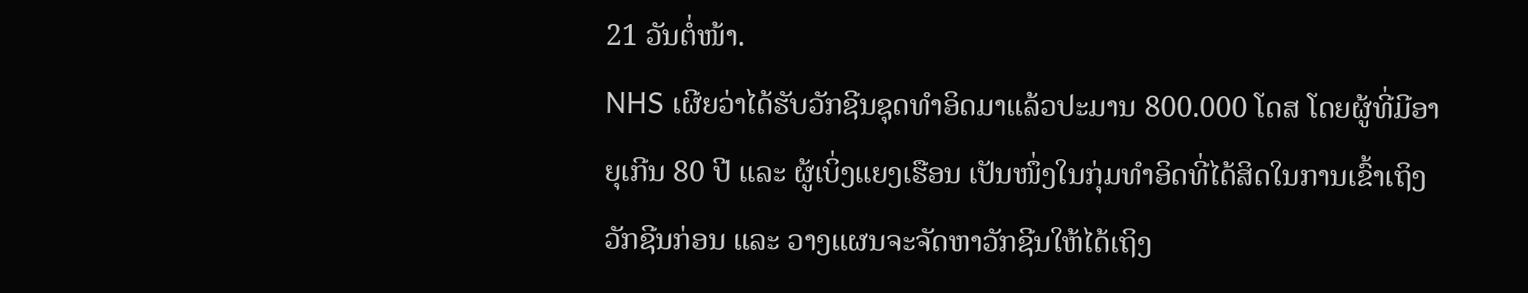21 ວັນຕໍ່ໜ້າ.
NHS ເຜີຍວ່າໄດ້ຮັບວັກຊີນຊຸດທຳອິດມາແລ້ວປະມານ 800.000 ໂດສ ໂດຍຜູ້ທີ່ມີອາຍຸເກີນ 80 ປີ ແລະ ຜູ້ເບິ່ງແຍງເຮືອນ ເປັນໜຶ່ງໃນກຸ່ມທຳອິດທີ່ໄດ້ສິດໃນການເຂົ້າເຖິງວັກຊີນກ່ອນ ແລະ ວາງແຜນຈະຈັດຫາວັກຊີນໃຫ້ໄດ້ເຖິງ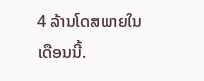4 ລ້ານໂດສພາຍໃນເດືອນນີ້.